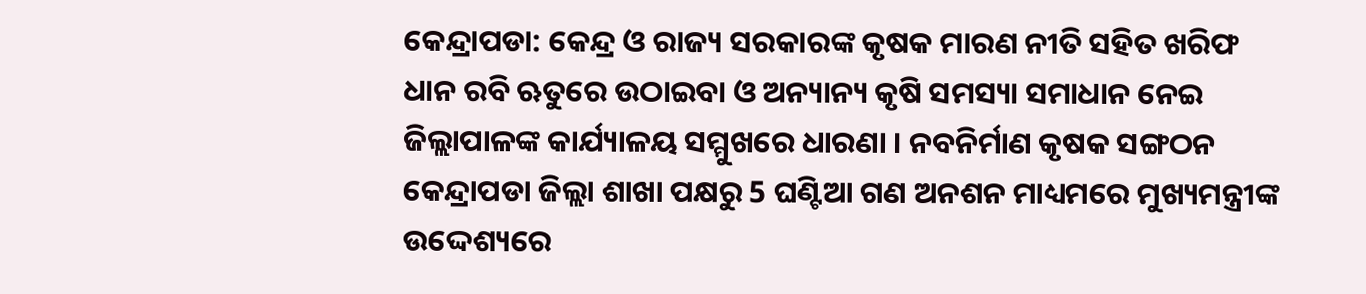କେନ୍ଦ୍ରାପଡା: କେନ୍ଦ୍ର ଓ ରାଜ୍ୟ ସରକାରଙ୍କ କୃଷକ ମାରଣ ନୀତି ସହିତ ଖରିଫ ଧାନ ରବି ଋତୁରେ ଉଠାଇବା ଓ ଅନ୍ୟାନ୍ୟ କୃଷି ସମସ୍ୟା ସମାଧାନ ନେଇ ଜିଲ୍ଲାପାଳଙ୍କ କାର୍ଯ୍ୟାଳୟ ସମ୍ମୁଖରେ ଧାରଣା । ନବନିର୍ମାଣ କୃଷକ ସଙ୍ଗଠନ କେନ୍ଦ୍ରାପଡା ଜିଲ୍ଲା ଶାଖା ପକ୍ଷରୁ 5 ଘଣ୍ଟିଆ ଗଣ ଅନଶନ ମାଧ୍ୟମରେ ମୁଖ୍ୟମନ୍ତ୍ରୀଙ୍କ ଉଦ୍ଦେଶ୍ୟରେ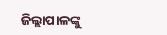ଜିଲ୍ଲାପାଳଙ୍କୁ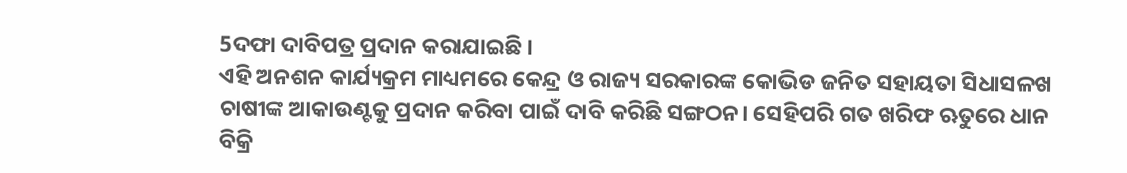5ଦଫା ଦାବିପତ୍ର ପ୍ରଦାନ କରାଯାଇଛି ।
ଏହି ଅନଶନ କାର୍ଯ୍ୟକ୍ରମ ମାଧ୍ୟମରେ କେନ୍ଦ୍ର ଓ ରାଜ୍ୟ ସରକାରଙ୍କ କୋଭିଡ ଜନିତ ସହାୟତା ସିଧାସଳଖ ଚାଷୀଙ୍କ ଆକାଉଣ୍ଟକୁ ପ୍ରଦାନ କରିବା ପାଇଁ ଦାବି କରିଛି ସଙ୍ଗଠନ। ସେହିପରି ଗତ ଖରିଫ ଋତୁରେ ଧାନ ବିକ୍ରି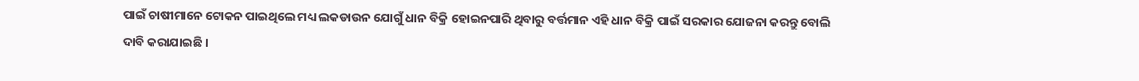ପାଇଁ ଚାଷୀମାନେ ଟୋକନ ପାଇଥିଲେ ମଧ୍ୟ ଲକଡାଉନ ଯୋଗୁଁ ଧାନ ବିକ୍ରି ହୋଇନପାରି ଥିବାରୁ ବର୍ତ୍ତମାନ ଏହି ଧାନ ବିକ୍ରି ପାଇଁ ସରକାର ଯୋଜନା କରନ୍ତୁ ବୋଲି ଦାବି କରାଯାଇଛି ।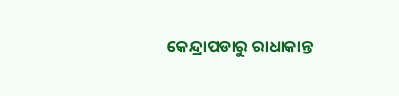କେନ୍ଦ୍ରାପଡାରୁ ରାଧାକାନ୍ତ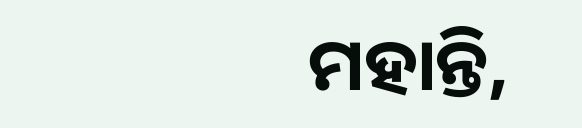ମହାନ୍ତି,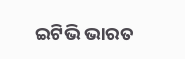ଇଟିଭି ଭାରତ